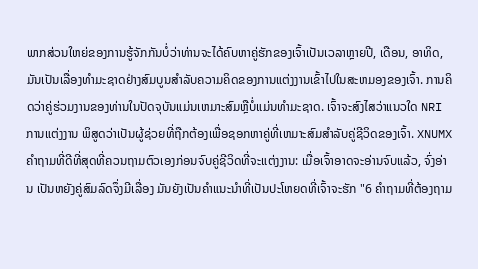ພາກສ່ວນໃຫຍ່ຂອງການຮູ້ຈັກກັນບໍ່ວ່າທ່ານຈະໄດ້ຄົບຫາຄູ່ຮັກຂອງເຈົ້າເປັນເວລາຫຼາຍປີ, ເດືອນ, ອາທິດ, ມັນເປັນເລື່ອງທໍາມະຊາດຢ່າງສົມບູນສໍາລັບຄວາມຄິດຂອງການແຕ່ງງານເຂົ້າໄປໃນສະຫມອງຂອງເຈົ້າ. ການຄິດວ່າຄູ່ຮ່ວມງານຂອງທ່ານໃນປັດຈຸບັນແມ່ນເຫມາະສົມຫຼືບໍ່ແມ່ນທໍາມະຊາດ. ເຈົ້າຈະສົງໄສວ່າແນວໃດ NRI ການແຕ່ງງານ ພິສູດວ່າເປັນຜູ້ຊ່ວຍທີ່ຖືກຕ້ອງເພື່ອຊອກຫາຄູ່ທີ່ເຫມາະສົມສໍາລັບຄູ່ຊີວິດຂອງເຈົ້າ. XNUMX ຄຳຖາມທີ່ດີທີ່ສຸດທີ່ຄວນຖາມຕົວເອງກ່ອນຈົບຄູ່ຊີວິດທີ່ຈະແຕ່ງງານ: ເມື່ອເຈົ້າອາດຈະອ່ານຈົບແລ້ວ, ຈົ່ງອ່ານ ເປັນຫຍັງຄູ່ສົມລົດຈຶ່ງມີເລື່ອງ ມັນຍັງເປັນຄໍາແນະນໍາທີ່ເປັນປະໂຫຍດທີ່ເຈົ້າຈະຮັກ "6 ຄຳຖາມທີ່ຕ້ອງຖາມ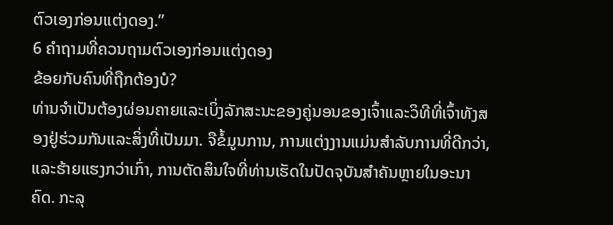ຕົວເອງກ່ອນແຕ່ງດອງ.”
6 ຄຳຖາມທີ່ຄວນຖາມຕົວເອງກ່ອນແຕ່ງດອງ
ຂ້ອຍກັບຄົນທີ່ຖືກຕ້ອງບໍ?
ທ່ານຈໍາເປັນຕ້ອງຜ່ອນຄາຍແລະເບິ່ງລັກສະນະຂອງຄູ່ນອນຂອງເຈົ້າແລະວິທີທີ່ເຈົ້າທັງສອງຢູ່ຮ່ວມກັນແລະສິ່ງທີ່ເປັນມາ. ຈືຂໍ້ມູນການ, ການແຕ່ງງານແມ່ນສໍາລັບການທີ່ດີກວ່າ, ແລະຮ້າຍແຮງກວ່າເກົ່າ, ການຕັດສິນໃຈທີ່ທ່ານເຮັດໃນປັດຈຸບັນສໍາຄັນຫຼາຍໃນອະນາຄົດ. ກະລຸ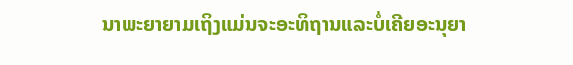ນາພະຍາຍາມເຖິງແມ່ນຈະອະທິຖານແລະບໍ່ເຄີຍອະນຸຍາ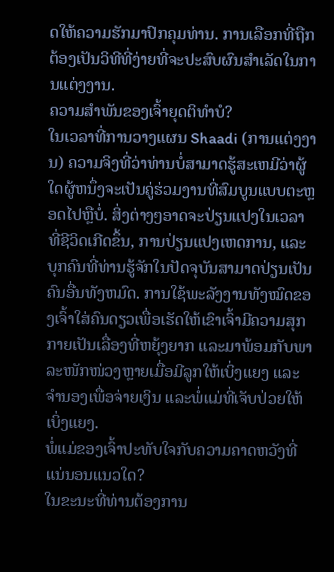ດໃຫ້ຄວາມຮັກມາປົກຄຸມທ່ານ. ການເລືອກທີ່ຖືກຕ້ອງເປັນວິທີທີ່ງ່າຍທີ່ຈະປະສົບຜົນສຳເລັດໃນການແຕ່ງງານ.
ຄວາມສໍາພັນຂອງເຈົ້າຍຸດຕິທໍາບໍ?
ໃນເວລາທີ່ການວາງແຜນ Shaadi (ການແຕ່ງງານ) ຄວາມຈິງທີ່ວ່າທ່ານບໍ່ສາມາດຮູ້ສະເຫມີວ່າຜູ້ໃດຜູ້ຫນຶ່ງຈະເປັນຄູ່ຮ່ວມງານທີ່ສົມບູນແບບຕະຫຼອດໄປຫຼືບໍ່. ສິ່ງຕ່າງໆອາດຈະປ່ຽນແປງໃນເວລາທີ່ຊີວິດເກີດຂຶ້ນ, ການປ່ຽນແປງເຫດການ, ແລະບຸກຄົນທີ່ທ່ານຮູ້ຈັກໃນປັດຈຸບັນສາມາດປ່ຽນເປັນຄົນອື່ນທັງຫມົດ. ການໃຊ້ພະລັງງານທັງໝົດຂອງເຈົ້າໃສ່ຄົນດຽວເພື່ອເຮັດໃຫ້ເຂົາເຈົ້າມີຄວາມສຸກ ກາຍເປັນເລື່ອງທີ່ຫຍຸ້ງຍາກ ແລະມາພ້ອມກັບພາລະໜັກໜ່ວງຫຼາຍເມື່ອມີລູກໃຫ້ເບິ່ງແຍງ ແລະຈໍານອງເພື່ອຈ່າຍເງິນ ແລະພໍ່ແມ່ທີ່ເຈັບປ່ວຍໃຫ້ເບິ່ງແຍງ.
ພໍ່ແມ່ຂອງເຈົ້າປະທັບໃຈກັບຄວາມຄາດຫວັງທີ່ແນ່ນອນແນວໃດ?
ໃນຂະນະທີ່ທ່ານຕ້ອງການ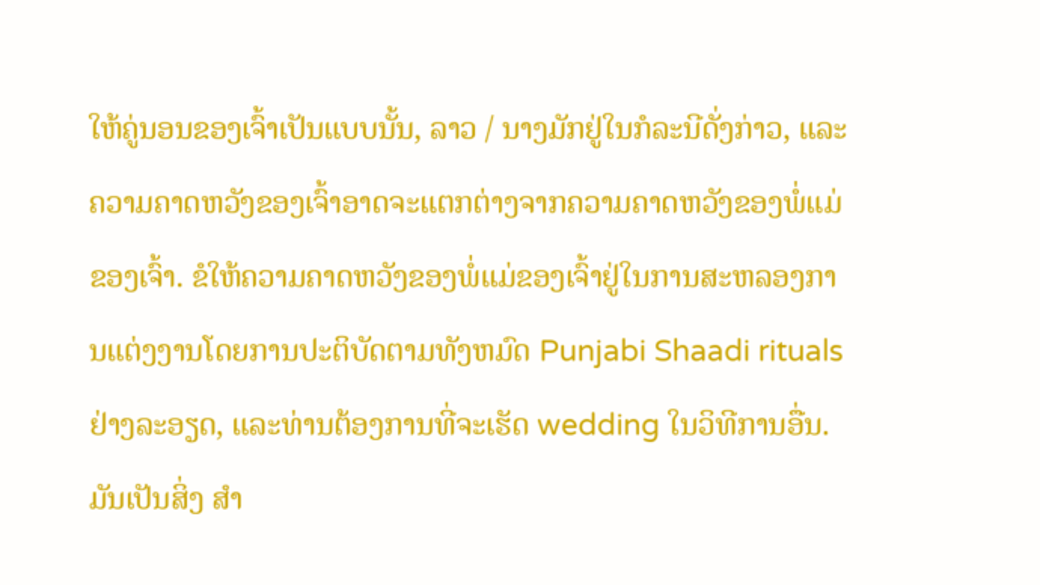ໃຫ້ຄູ່ນອນຂອງເຈົ້າເປັນແບບນັ້ນ, ລາວ / ນາງມັກຢູ່ໃນກໍລະນີດັ່ງກ່າວ, ແລະຄວາມຄາດຫວັງຂອງເຈົ້າອາດຈະແຕກຕ່າງຈາກຄວາມຄາດຫວັງຂອງພໍ່ແມ່ຂອງເຈົ້າ. ຂໍໃຫ້ຄວາມຄາດຫວັງຂອງພໍ່ແມ່ຂອງເຈົ້າຢູ່ໃນການສະຫລອງການແຕ່ງງານໂດຍການປະຕິບັດຕາມທັງຫມົດ Punjabi Shaadi rituals ຢ່າງລະອຽດ, ແລະທ່ານຕ້ອງການທີ່ຈະເຮັດ wedding ໃນວິທີການອື່ນ. ມັນເປັນສິ່ງ ສຳ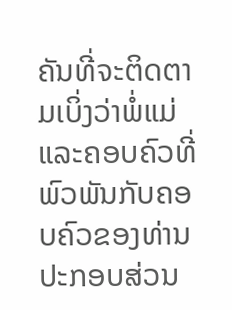ຄັນທີ່ຈະຕິດຕາມເບິ່ງວ່າພໍ່ແມ່ແລະຄອບຄົວທີ່ພົວພັນກັບຄອບຄົວຂອງທ່ານປະກອບສ່ວນ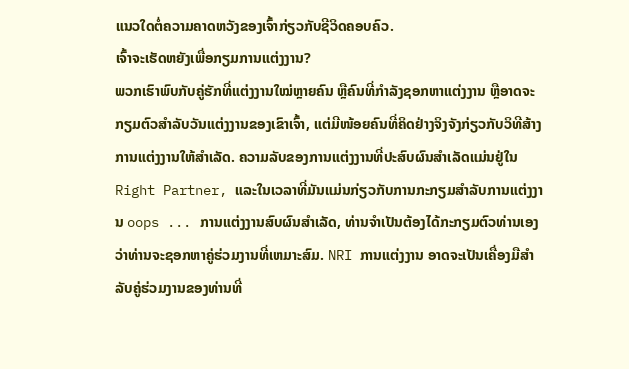ແນວໃດຕໍ່ຄວາມຄາດຫວັງຂອງເຈົ້າກ່ຽວກັບຊີວິດຄອບຄົວ.
ເຈົ້າຈະເຮັດຫຍັງເພື່ອກຽມການແຕ່ງງານ?
ພວກເຮົາພົບກັບຄູ່ຮັກທີ່ແຕ່ງງານໃໝ່ຫຼາຍຄົນ ຫຼືຄົນທີ່ກຳລັງຊອກຫາແຕ່ງງານ ຫຼືອາດຈະກຽມຕົວສຳລັບວັນແຕ່ງງານຂອງເຂົາເຈົ້າ, ແຕ່ມີໜ້ອຍຄົນທີ່ຄິດຢ່າງຈິງຈັງກ່ຽວກັບວິທີສ້າງການແຕ່ງງານໃຫ້ສຳເລັດ. ຄວາມລັບຂອງການແຕ່ງງານທີ່ປະສົບຜົນສໍາເລັດແມ່ນຢູ່ໃນ Right Partner, ແລະໃນເວລາທີ່ມັນແມ່ນກ່ຽວກັບການກະກຽມສໍາລັບການແຕ່ງງານ oops ... ການແຕ່ງງານສົບຜົນສໍາເລັດ, ທ່ານຈໍາເປັນຕ້ອງໄດ້ກະກຽມຕົວທ່ານເອງວ່າທ່ານຈະຊອກຫາຄູ່ຮ່ວມງານທີ່ເຫມາະສົມ. NRI ການແຕ່ງງານ ອາດຈະເປັນເຄື່ອງມືສໍາລັບຄູ່ຮ່ວມງານຂອງທ່ານທີ່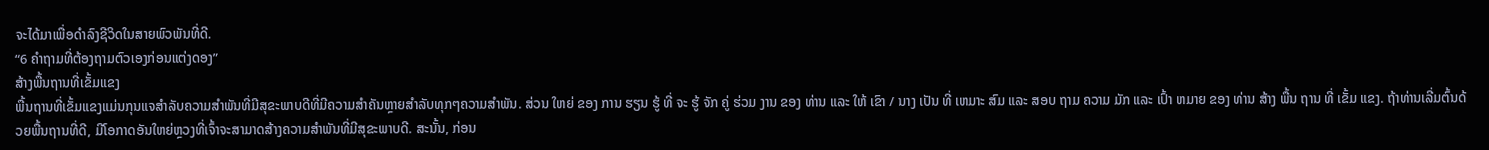ຈະໄດ້ມາເພື່ອດໍາລົງຊີວິດໃນສາຍພົວພັນທີ່ດີ.
“6 ຄຳຖາມທີ່ຕ້ອງຖາມຕົວເອງກ່ອນແຕ່ງດອງ”
ສ້າງພື້ນຖານທີ່ເຂັ້ມແຂງ
ພື້ນຖານທີ່ເຂັ້ມແຂງແມ່ນກຸນແຈສໍາລັບຄວາມສໍາພັນທີ່ມີສຸຂະພາບດີທີ່ມີຄວາມສໍາຄັນຫຼາຍສໍາລັບທຸກໆຄວາມສໍາພັນ. ສ່ວນ ໃຫຍ່ ຂອງ ການ ຮຽນ ຮູ້ ທີ່ ຈະ ຮູ້ ຈັກ ຄູ່ ຮ່ວມ ງານ ຂອງ ທ່ານ ແລະ ໃຫ້ ເຂົາ / ນາງ ເປັນ ທີ່ ເຫມາະ ສົມ ແລະ ສອບ ຖາມ ຄວາມ ມັກ ແລະ ເປົ້າ ຫມາຍ ຂອງ ທ່ານ ສ້າງ ພື້ນ ຖານ ທີ່ ເຂັ້ມ ແຂງ. ຖ້າທ່ານເລີ່ມຕົ້ນດ້ວຍພື້ນຖານທີ່ດີ, ມີໂອກາດອັນໃຫຍ່ຫຼວງທີ່ເຈົ້າຈະສາມາດສ້າງຄວາມສໍາພັນທີ່ມີສຸຂະພາບດີ. ສະນັ້ນ, ກ່ອນ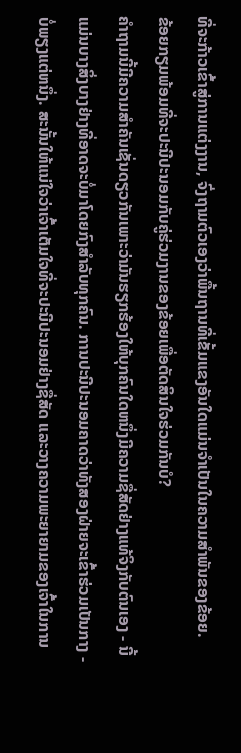ທີ່ຈະກ້າວເຂົ້າສູ່ການແຕ່ງງານ, ຈົ່ງຖາມຕົວເອງວ່າພື້ນຖານທີ່ເຂັ້ມແຂງອັນໃດແມ່ນຈໍາເປັນໃນຄວາມສໍາພັນຂອງຂ້ອຍ.
ຂ້ອຍກຽມພ້ອມທີ່ຈະປະນີປະນອມກັບຄູ່ຮ່ວມງານຂອງຂ້ອຍເພື່ອຕັດສິນໃຈຮ່ວມກັນບໍ?
ຄໍາຖາມນີ້ມີຄວາມສໍາຄັນເຊັ່ນດຽວກັນເພາະວ່າມັນຮຽກຮ້ອງໃຫ້ບຸກຄົນໃດຫນຶ່ງມີຄວາມຊື່ສັດຢ່າງແທ້ຈິງກັບຕົນເອງ - ນີ້ແມ່ນບາງສິ່ງບາງຢ່າງທີ່ອາດຈະບໍ່ມາໂດຍກົງສໍາລັບທຸກຄົນ. ການປະນີປະນອມຄາດວ່າທັງສອງຝ່າຍຈະເຂົ້າຮ່ວມເປັນກາງ - ບໍ່ພຽງແຕ່ຫນຶ່ງ. ສະນັ້ນໃຫ້ແນ່ໃຈວ່າເຈົ້າເຕັມໃຈທີ່ຈະປະນີປະນອມຢ່າງຊື່ສັດ ແລະວາງຄວາມພະຍາຍາມຂອງເຈົ້າໃນການ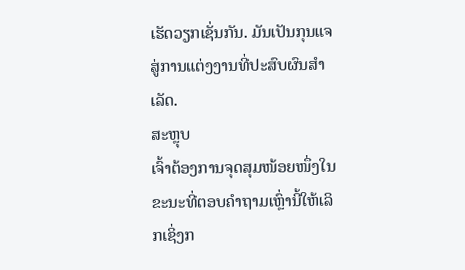ເຮັດວຽກເຊັ່ນກັນ. ມັນເປັນກຸນແຈສູ່ການແຕ່ງງານທີ່ປະສົບຜົນສໍາເລັດ.
ສະຫຼຸບ
ເຈົ້າຕ້ອງການຈຸດສຸມໜ້ອຍໜຶ່ງໃນຂະນະທີ່ຕອບຄຳຖາມເຫຼົ່ານີ້ໃຫ້ເລິກເຊິ່ງກ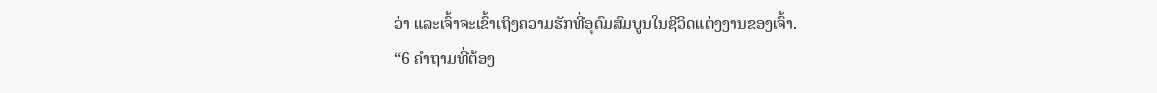ວ່າ ແລະເຈົ້າຈະເຂົ້າເຖິງຄວາມຮັກທີ່ອຸດົມສົມບູນໃນຊີວິດແຕ່ງງານຂອງເຈົ້າ.
“6 ຄຳຖາມທີ່ຕ້ອງ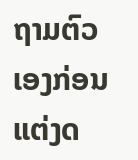ຖາມຕົວເອງກ່ອນແຕ່ງດ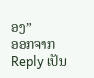ອງ”
ອອກຈາກ Reply ເປັນ